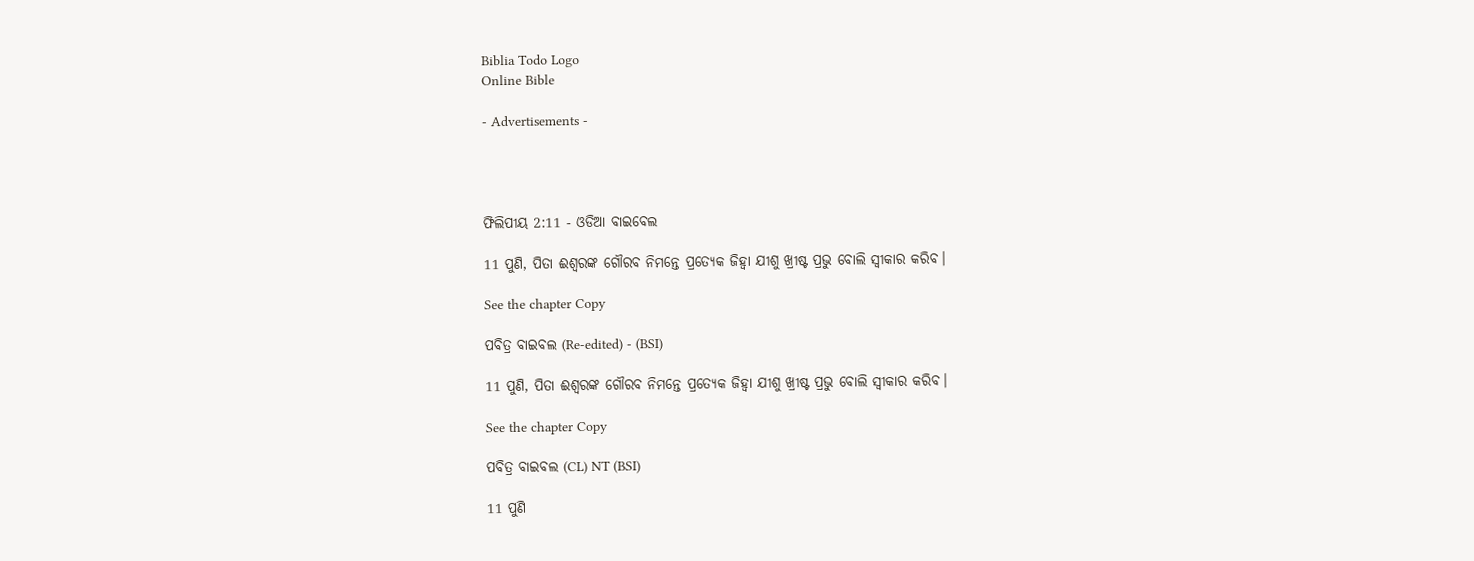Biblia Todo Logo
Online Bible

- Advertisements -




ଫିଲିପୀୟ 2:11 - ଓଡିଆ ବାଇବେଲ

11 ପୁଣି, ପିତା ଈଶ୍ୱରଙ୍କ ଗୌରବ ନିମନ୍ତେ ପ୍ରତ୍ୟେକ ଜିହ୍ୱା ଯୀଶୁ ଖ୍ରୀଷ୍ଟ ପ୍ରଭୁ ବୋଲି ସ୍ୱୀକାର କରିବ।

See the chapter Copy

ପବିତ୍ର ବାଇବଲ (Re-edited) - (BSI)

11 ପୁଣି, ପିତା ଈଶ୍ଵରଙ୍କ ଗୌରବ ନିମନ୍ତେ ପ୍ରତ୍ୟେକ ଜିହ୍ଵା ଯୀଶୁ ଖ୍ରୀଷ୍ଟ ପ୍ରଭୁ ବୋଲି ସ୍ଵୀକାର କରିବ।

See the chapter Copy

ପବିତ୍ର ବାଇବଲ (CL) NT (BSI)

11 ପୁଣି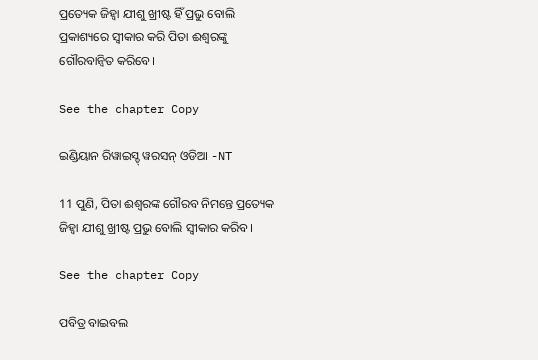ପ୍ରତ୍ୟେକ ଜିହ୍ୱା ଯୀଶୁ ଖ୍ରୀଷ୍ଟ ହିଁ ପ୍ରଭୁ ବୋଲି ପ୍ରକାଶ୍ୟରେ ସ୍ୱୀକାର କରି ପିତା ଈଶ୍ୱରଙ୍କୁ ଗୌରବାନ୍ୱିତ କରିବେ।

See the chapter Copy

ଇଣ୍ଡିୟାନ ରିୱାଇସ୍ଡ୍ ୱରସନ୍ ଓଡିଆ -NT

11 ପୁଣି, ପିତା ଈଶ୍ବରଙ୍କ ଗୌରବ ନିମନ୍ତେ ପ୍ରତ୍ୟେକ ଜିହ୍ୱା ଯୀଶୁ ଖ୍ରୀଷ୍ଟ ପ୍ରଭୁ ବୋଲି ସ୍ୱୀକାର କରିବ।

See the chapter Copy

ପବିତ୍ର ବାଇବଲ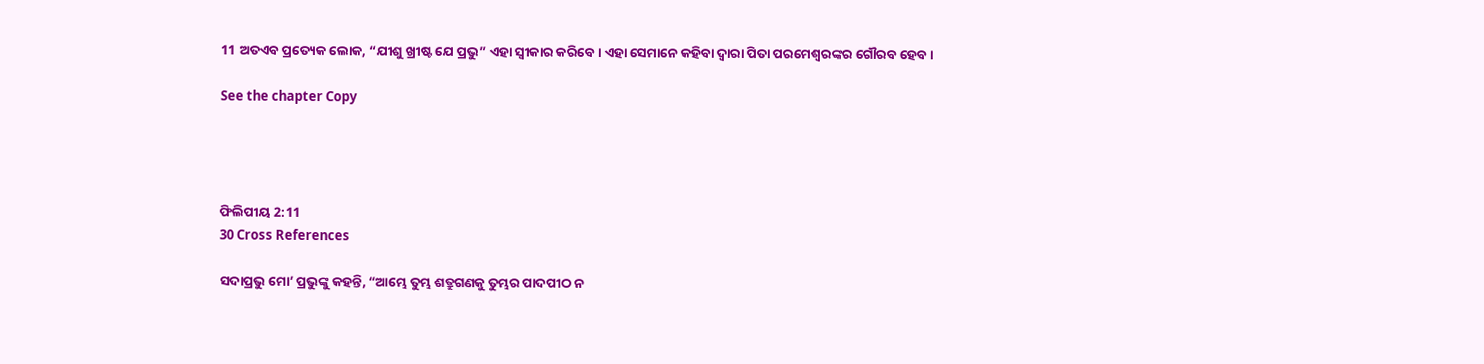11 ଅତଏବ ପ୍ରତ୍ୟେକ ଲୋକ, “ଯୀଶୁ ଖ୍ରୀଷ୍ଟ ଯେ ପ୍ରଭୁ” ଏହା ସ୍ୱୀକାର କରିବେ। ଏହା ସେମାନେ କହିବା ଦ୍ୱାରା ପିତା ପରମେଶ୍ୱରଙ୍କର ଗୌରବ ହେବ।

See the chapter Copy




ଫିଲିପୀୟ 2:11
30 Cross References

ସଦାପ୍ରଭୁ ମୋ’ ପ୍ରଭୁଙ୍କୁ କହନ୍ତି, “ଆମ୍ଭେ ତୁମ୍ଭ ଶତ୍ରୁଗଣକୁ ତୁମ୍ଭର ପାଦପୀଠ ନ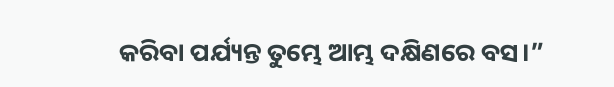କରିବା ପର୍ଯ୍ୟନ୍ତ ତୁମ୍ଭେ ଆମ୍ଭ ଦକ୍ଷିଣରେ ବସ।”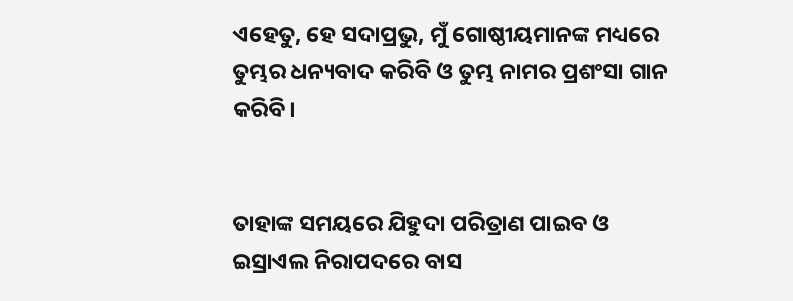ଏହେତୁ, ହେ ସଦାପ୍ରଭୁ, ମୁଁ ଗୋଷ୍ଠୀୟମାନଙ୍କ ମଧ୍ୟରେ ତୁମ୍ଭର ଧନ୍ୟବାଦ କରିବି ଓ ତୁମ୍ଭ ନାମର ପ୍ରଶଂସା ଗାନ କରିବି।


ତାହାଙ୍କ ସମୟରେ ଯିହୁଦା ପରିତ୍ରାଣ ପାଇବ ଓ ଇସ୍ରାଏଲ ନିରାପଦରେ ବାସ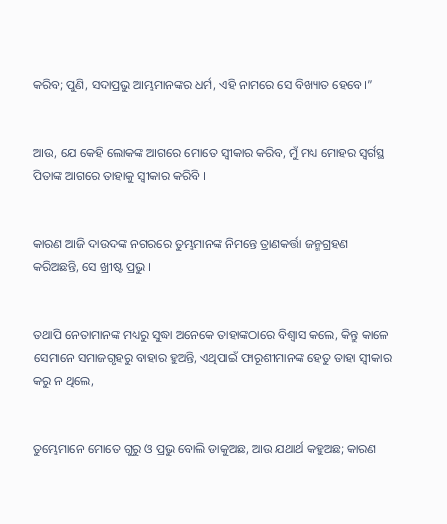କରିବ; ପୁଣି, ସଦାପ୍ରଭୁ ଆମ୍ଭମାନଙ୍କର ଧର୍ମ, ଏହି ନାମରେ ସେ ବିଖ୍ୟାତ ହେବେ।”


ଆଉ, ଯେ କେହି ଲୋକଙ୍କ ଆଗରେ ମୋତେ ସ୍ୱୀକାର କରିବ, ମୁଁ ମଧ୍ୟ ମୋହର ସ୍ୱର୍ଗସ୍ଥ ପିତାଙ୍କ ଆଗରେ ତାହାକୁ ସ୍ୱୀକାର କରିବି ।


କାରଣ ଆଜି ଦାଉଦଙ୍କ ନଗରରେ ତୁମ୍ଭମାନଙ୍କ ନିମନ୍ତେ ତ୍ରାଣକର୍ତ୍ତା ଜନ୍ମଗ୍ରହଣ କରିଅଛନ୍ତି, ସେ ଖ୍ରୀଷ୍ଟ ପ୍ରଭୁ ।


ତଥାପି ନେତାମାନଙ୍କ ମଧ୍ୟରୁ ସୁଦ୍ଧା ଅନେକେ ତାହାଙ୍କଠାରେ ବିଶ୍ୱାସ କଲେ, କିନ୍ତୁ କାଳେ ସେମାନେ ସମାଜଗୃହରୁ ବାହାର ହୁଅନ୍ତି, ଏଥିପାଇଁ ଫାରୂଶୀମାନଙ୍କ ହେତୁ ତାହା ସ୍ୱୀକାର କରୁ ନ ଥିଲେ,


ତୁମ୍ଭେମାନେ ମୋତେ ଗୁରୁ ଓ ପ୍ରଭୁ ବୋଲି ଡାକୁଅଛ, ଆଉ ଯଥାର୍ଥ କହୁଅଛ; କାରଣ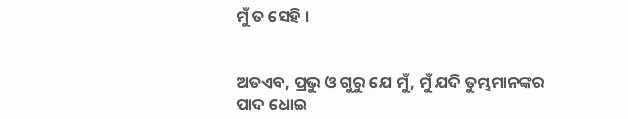ମୁଁ ତ ସେହି ।


ଅତଏବ, ପ୍ରଭୁ ଓ ଗୁରୁ ଯେ ମୁଁ, ମୁଁ ଯଦି ତୁମ୍ଭମାନଙ୍କର ପାଦ ଧୋଇ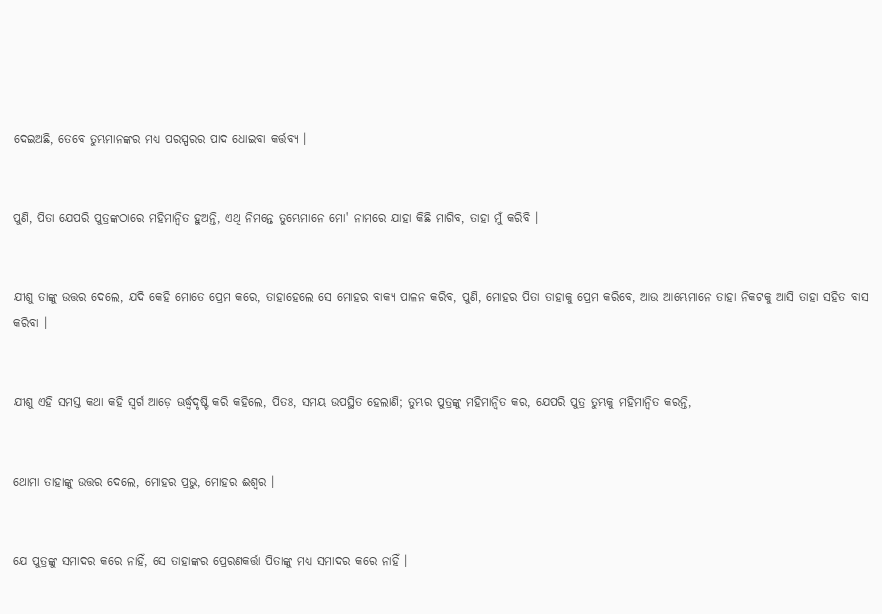ଦେଇଅଛି, ତେବେ ତୁମ୍ଭମାନଙ୍କର ମଧ୍ୟ ପରସ୍ପରର ପାଦ ଧୋଇବା କର୍ତ୍ତବ୍ୟ ।


ପୁଣି, ପିତା ଯେପରି ପୁତ୍ରଙ୍କଠାରେ ମହିମାନ୍ୱିତ ହୁଅନ୍ତି, ଏଥି ନିମନ୍ତେ ତୁମ୍ଭେମାନେ ମୋ' ନାମରେ ଯାହା କିଛି ମାଗିବ, ତାହା ମୁଁ କରିବି ।


ଯୀଶୁ ତାଙ୍କୁ ଉତ୍ତର ଦେଲେ, ଯଦି କେହି ମୋତେ ପ୍ରେମ କରେ, ତାହାହେଲେ ସେ ମୋହର ବାକ୍ୟ ପାଳନ କରିବ, ପୁଣି, ମୋହର ପିତା ତାହାକୁ ପ୍ରେମ କରିବେ, ଆଉ ଆମ୍ଭେମାନେ ତାହା ନିକଟକୁ ଆସି ତାହା ସହିତ ବାସ କରିବା ।


ଯୀଶୁ ଏହି ସମସ୍ତ କଥା କହି ସ୍ୱର୍ଗ ଆଡ଼େ ଊର୍ଦ୍ଧ୍ୱଦୃଷ୍ଟି କରି କହିଲେ, ପିତଃ, ସମୟ ଉପସ୍ଥିତ ହେଲାଣି; ତୁମ୍ଭର ପୁତ୍ରଙ୍କୁ ମହିମାନ୍ୱିତ କର, ଯେପରି ପୁତ୍ର ତୁମ୍ଭକୁ ମହିମାନ୍ୱିତ କରନ୍ତି,


ଥୋମା ତାହାଙ୍କୁ ଉତ୍ତର ଦେଲେ, ମୋହର ପ୍ରଭୁ, ମୋହର ଈଶ୍ୱର ।


ଯେ ପୁତ୍ରଙ୍କୁ ସମାଦର କରେ ନାହିଁ, ସେ ତାହାଙ୍କର ପ୍ରେରଣକର୍ତ୍ତା ପିତାଙ୍କୁ ମଧ୍ୟ ସମାଦର କରେ ନାହିଁ ।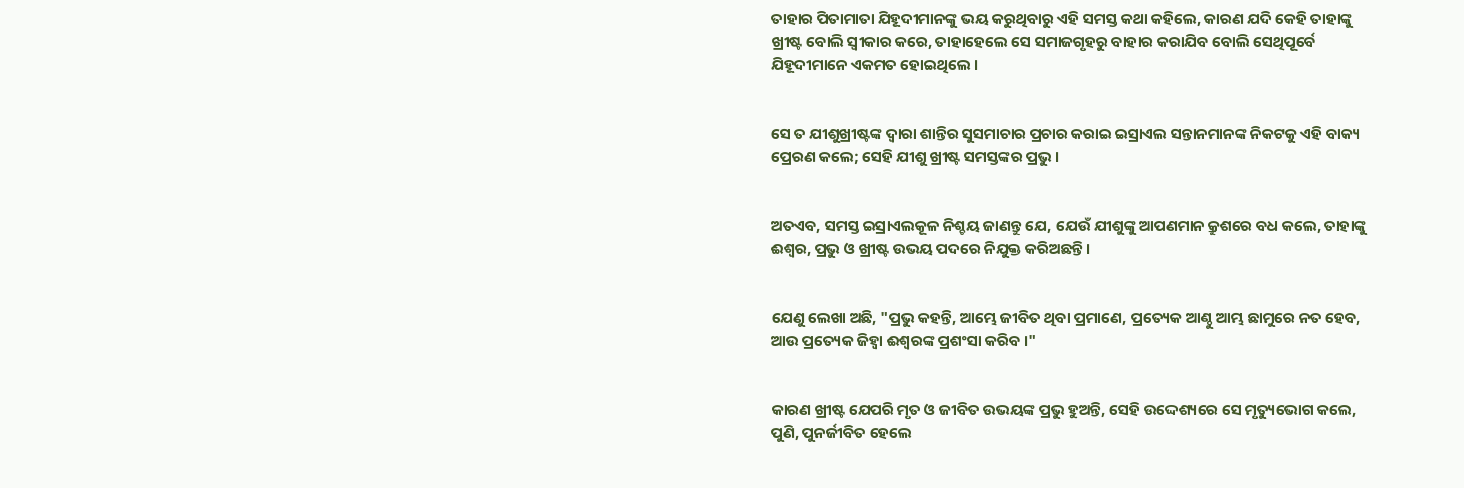ତାହାର ପିତାମାତା ଯିହୂଦୀମାନଙ୍କୁ ଭୟ କରୁଥିବାରୁ ଏହି ସମସ୍ତ କଥା କହିଲେ, କାରଣ ଯଦି କେହି ତାହାଙ୍କୁ ଖ୍ରୀଷ୍ଟ ବୋଲି ସ୍ୱୀକାର କରେ, ତାହାହେଲେ ସେ ସମାଜଗୃହରୁ ବାହାର କରାଯିବ ବୋଲି ସେଥିପୂର୍ବେ ଯିହୂଦୀମାନେ ଏକମତ ହୋଇଥିଲେ ।


ସେ ତ ଯୀଶୁଖ୍ରୀଷ୍ଟଙ୍କ ଦ୍ୱାରା ଶାନ୍ତିର ସୁସମାଚାର ପ୍ରଚାର କରାଇ ଇସ୍ରାଏଲ ସନ୍ତାନମାନଙ୍କ ନିକଟକୁ ଏହି ବାକ୍ୟ ପ୍ରେରଣ କଲେ; ସେହି ଯୀଶୁ ଖ୍ରୀଷ୍ଟ ସମସ୍ତଙ୍କର ପ୍ରଭୁ ।


ଅତଏବ, ସମସ୍ତ ଇସ୍ରାଏଲକୂଳ ନିଶ୍ଚୟ ଜାଣନ୍ତୁ ଯେ, ଯେଉଁ ଯୀଶୁଙ୍କୁ ଆପଣମାନ କ୍ରୁଶରେ ବଧ କଲେ, ତାହାଙ୍କୁ ଈଶ୍ୱର, ପ୍ରଭୁ ଓ ଖ୍ରୀଷ୍ଟ ଉଭୟ ପଦରେ ନିଯୁକ୍ତ କରିଅଛନ୍ତି ।


ଯେଣୁ ଲେଖା ଅଛି, "ପ୍ରଭୁ କହନ୍ତି, ଆମ୍ଭେ ଜୀବିତ ଥିବା ପ୍ରମାଣେ, ପ୍ରତ୍ୟେକ ଆଣ୍ଠୁ ଆମ୍ଭ ଛାମୁରେ ନତ ହେବ, ଆଉ ପ୍ରତ୍ୟେକ ଜିହ୍ୱା ଈଶ୍ୱରଙ୍କ ପ୍ରଶଂସା କରିବ ।"


କାରଣ ଖ୍ରୀଷ୍ଟ ଯେପରି ମୃତ ଓ ଜୀବିତ ଉଭୟଙ୍କ ପ୍ରଭୁ ହୁଅନ୍ତି, ସେହି ଉଦ୍ଦେଶ୍ୟରେ ସେ ମୃତ୍ୟୁଭୋଗ କଲେ, ପୁଣି, ପୁନର୍ଜୀବିତ ହେଲେ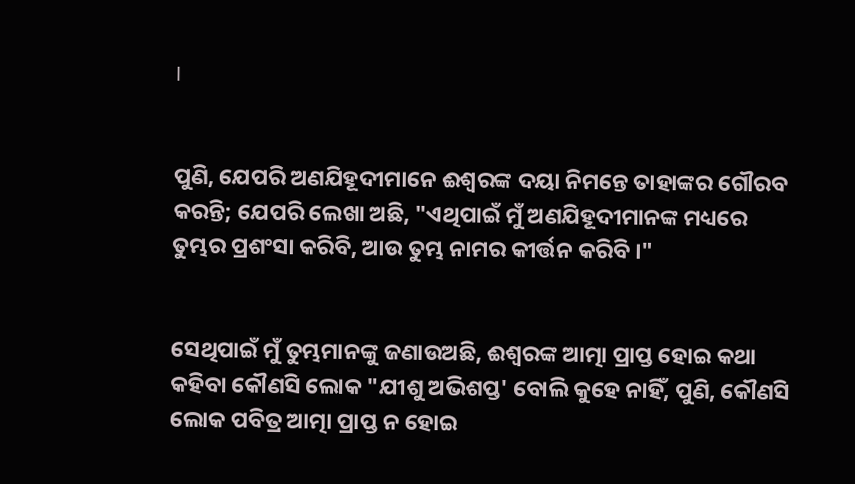।


ପୁଣି, ଯେପରି ଅଣଯିହୂଦୀମାନେ ଈଶ୍ୱରଙ୍କ ଦୟା ନିମନ୍ତେ ତାହାଙ୍କର ଗୌରବ କରନ୍ତି; ଯେପରି ଲେଖା ଅଛି, "ଏଥିପାଇଁ ମୁଁ ଅଣଯିହୂଦୀମାନଙ୍କ ମଧ୍ୟରେ ତୁମ୍ଭର ପ୍ରଶଂସା କରିବି, ଆଉ ତୁମ୍ଭ ନାମର କୀର୍ତ୍ତନ କରିବି ।"


ସେଥିପାଇଁ ମୁଁ ତୁମ୍ଭମାନଙ୍କୁ ଜଣାଉଅଛି, ଈଶ୍ୱରଙ୍କ ଆତ୍ମା ପ୍ରାପ୍ତ ହୋଇ କଥା କହିବା କୌଣସି ଲୋକ "ଯୀଶୁ ଅଭିଶପ୍ତ' ବୋଲି କୁହେ ନାହିଁ, ପୁଣି, କୌଣସି ଲୋକ ପବିତ୍ର ଆତ୍ମା ପ୍ରାପ୍ତ ନ ହୋଇ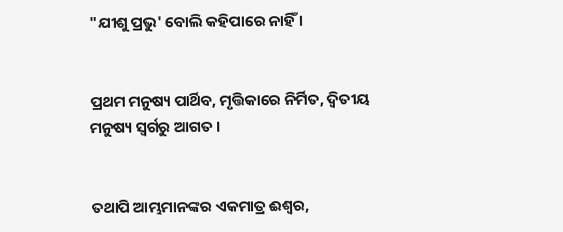"ଯୀଶୁ ପ୍ରଭୁ' ବୋଲି କହିପାରେ ନାହିଁ ।


ପ୍ରଥମ ମନୁଷ୍ୟ ପାର୍ଥିବ, ମୃତ୍ତିକାରେ ନିର୍ମିତ, ଦ୍ୱିତୀୟ ମନୁଷ୍ୟ ସ୍ୱର୍ଗରୁ ଆଗତ ।


ତଥାପି ଆମ୍ଭମାନଙ୍କର ଏକମାତ୍ର ଈଶ୍ୱର,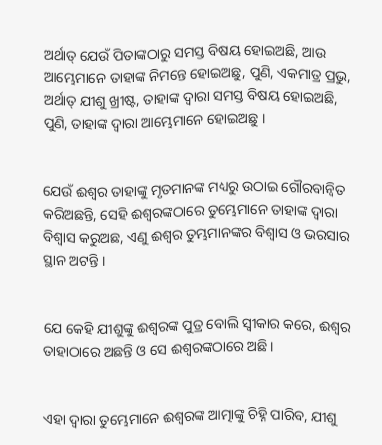ଅର୍ଥାତ୍‍ ଯେଉଁ ପିତାଙ୍କଠାରୁ ସମସ୍ତ ବିଷୟ ହୋଇଅଛି, ଆଉ ଆମ୍ଭେମାନେ ତାହାଙ୍କ ନିମନ୍ତେ ହୋଇଅଛୁ, ପୁଣି, ଏକମାତ୍ର ପ୍ରଭୁ, ଅର୍ଥାତ୍‍ ଯୀଶୁ ଖ୍ରୀଷ୍ଟ, ତାହାଙ୍କ ଦ୍ୱାରା ସମସ୍ତ ବିଷୟ ହୋଇଅଛି, ପୁଣି, ତାହାଙ୍କ ଦ୍ୱାରା ଆମ୍ଭେମାନେ ହୋଇଅଛୁ ।


ଯେଉଁ ଈଶ୍ୱର ତାହାଙ୍କୁ ମୃତମାନଙ୍କ ମଧ୍ୟରୁ ଉଠାଇ ଗୌରବାନ୍ୱିତ କରିଅଛନ୍ତି, ସେହି ଈଶ୍ୱରଙ୍କଠାରେ ତୁମ୍ଭେମାନେ ତାହାଙ୍କ ଦ୍ୱାରା ବିଶ୍ୱାସ କରୁଅଛ, ଏଣୁ ଈଶ୍ୱର ତୁମ୍ଭମାନଙ୍କର ବିଶ୍ୱାସ ଓ ଭରସାର ସ୍ଥାନ ଅଟନ୍ତି ।


ଯେ କେହି ଯୀଶୁଙ୍କୁ ଈଶ୍ୱରଙ୍କ ପୁତ୍ର ବୋଲି ସ୍ୱୀକାର କରେ, ଈଶ୍ୱର ତାହାଠାରେ ଅଛନ୍ତି ଓ ସେ ଈଶ୍ୱରଙ୍କଠାରେ ଅଛି ।


ଏହା ଦ୍ୱାରା ତୁମ୍ଭେମାନେ ଈଶ୍ୱରଙ୍କ ଆତ୍ମାଙ୍କୁ ଚିହ୍ନି ପାରିବ, ଯୀଶୁ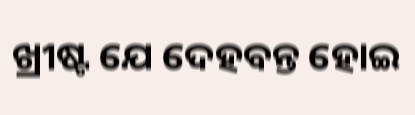ଖ୍ରୀଷ୍ଟ ଯେ ଦେହବନ୍ତ ହୋଇ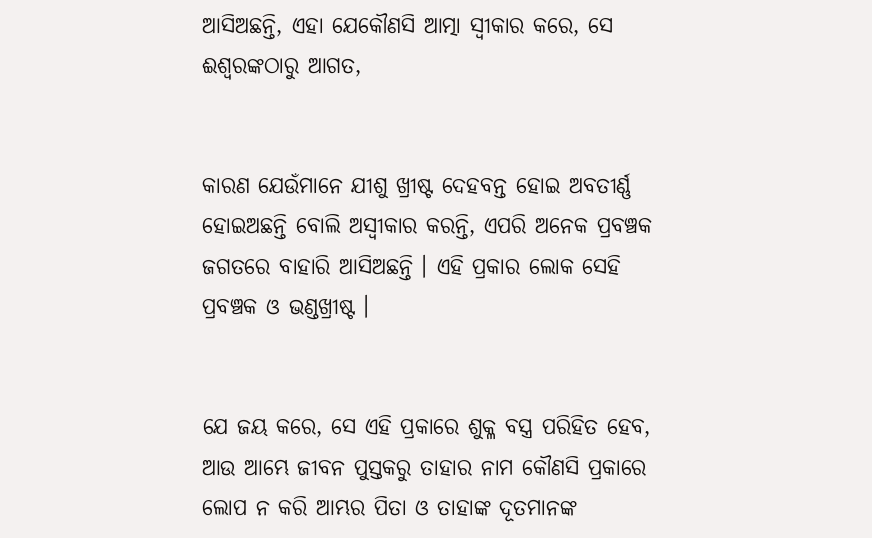ଆସିଅଛନ୍ତି, ଏହା ଯେକୌଣସି ଆତ୍ମା ସ୍ୱୀକାର କରେ, ସେ ଈଶ୍ୱରଙ୍କଠାରୁ ଆଗତ,


କାରଣ ଯେଉଁମାନେ ଯୀଶୁ ଖ୍ରୀଷ୍ଟ ଦେହବନ୍ତ ହୋଇ ଅବତୀର୍ଣ୍ଣ ହୋଇଅଛନ୍ତି ବୋଲି ଅସ୍ୱୀକାର କରନ୍ତି, ଏପରି ଅନେକ ପ୍ରବଞ୍ଚକ ଜଗତରେ ବାହାରି ଆସିଅଛନ୍ତି । ଏହି ପ୍ରକାର ଲୋକ ସେହି ପ୍ରବଞ୍ଚକ ଓ ଭଣ୍ଡଖ୍ରୀଷ୍ଟ ।


ଯେ ଜୟ କରେ, ସେ ଏହି ପ୍ରକାରେ ଶୁକ୍ଳ ବସ୍ତ୍ର ପରିହିତ ହେବ, ଆଉ ଆମ୍ଭେ ଜୀବନ ପୁସ୍ତକରୁ ତାହାର ନାମ କୌଣସି ପ୍ରକାରେ ଲୋପ ନ କରି ଆମ୍ଭର ପିତା ଓ ତାହାଙ୍କ ଦୂତମାନଙ୍କ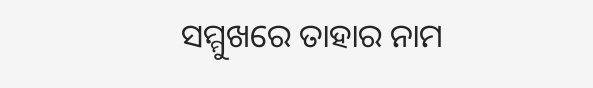ସମ୍ମୁଖରେ ତାହାର ନାମ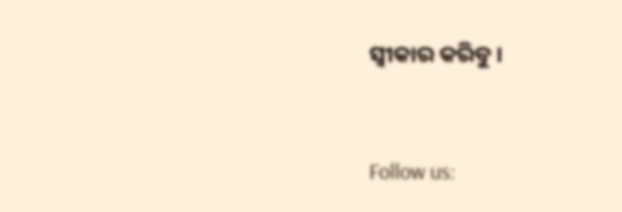ସ୍ୱୀକାର କରିବୁ ।


Follow us: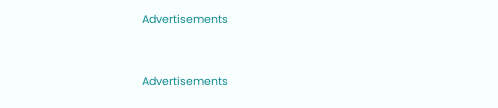Advertisements


Advertisements